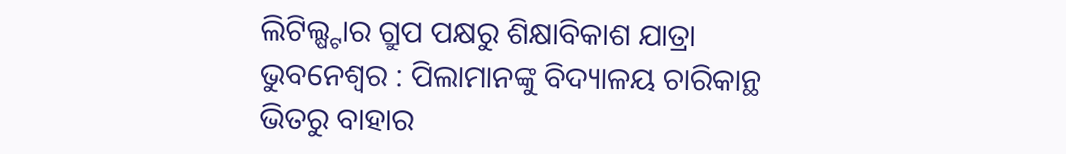ଲିଟିଲ୍ଷ୍ଟାର ଗ୍ରୁପ ପକ୍ଷରୁ ଶିକ୍ଷାବିକାଶ ଯାତ୍ରା
ଭୁବନେଶ୍ୱର : ପିଲାମାନଙ୍କୁ ବିଦ୍ୟାଳୟ ଚାରିକାନ୍ଥ ଭିତରୁ ବାହାର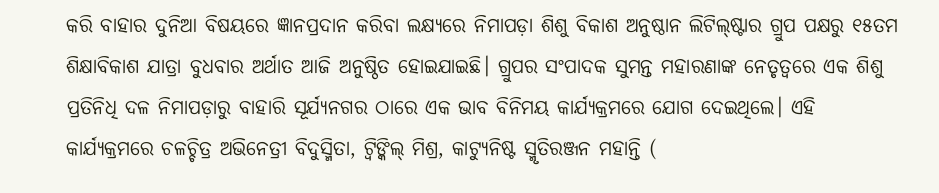କରି ବାହାର ଦୁନିଆ ବିଷୟରେ ଜ୍ଞାନପ୍ରଦାନ କରିବା ଲକ୍ଷ୍ୟରେ ନିମାପଡ଼ା ଶିଶୁ ବିକାଶ ଅନୁଷ୍ଠାନ ଲିଟିଲ୍ଷ୍ଟାର ଗ୍ରୁପ ପକ୍ଷରୁ ୧୫ତମ ଶିକ୍ଷାବିକାଶ ଯାତ୍ରା ବୁଧବାର ଅର୍ଥାତ ଆଜି ଅନୁଷ୍ଠିତ ହୋଇଯାଇଛି। ଗ୍ରୁପର ସଂପାଦକ ସୁମନ୍ତ ମହାରଣାଙ୍କ ନେତୃତ୍ୱରେ ଏକ ଶିଶୁ ପ୍ରତିନିଧି ଦଳ ନିମାପଡ଼ାରୁ ବାହାରି ସୂର୍ଯ୍ୟନଗର ଠାରେ ଏକ ଭାବ ବିନିମୟ କାର୍ଯ୍ୟକ୍ରମରେ ଯୋଗ ଦେଇଥିଲେ। ଏହି କାର୍ଯ୍ୟକ୍ରମରେ ଚଳଚ୍ଚିତ୍ର ଅଭିନେତ୍ରୀ ବିଦୁସ୍ମିତା, ଟ୍ୱିଙ୍କିଲ୍ ମିଶ୍ର, କାଟ୍ୟୁନିଷ୍ଟ ସ୍ମୃତିରଞ୍ଜନ ମହାନ୍ତି (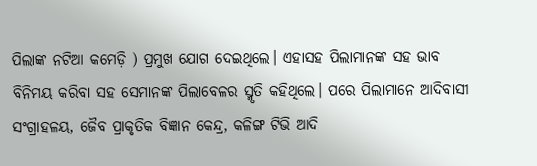ପିଲାଙ୍କ ନଟିଆ କମେଡ଼ି ) ପ୍ରମୁଖ ଯୋଗ ଦେଇଥିଲେ। ଏହାସହ ପିଲାମାନଙ୍କ ସହ ଭାବ ବିନିମୟ କରିବା ସହ ସେମାନଙ୍କ ପିଲାବେଳର ସ୍ମୃତି କହିଥିଲେ। ପରେ ପିଲାମାନେ ଆଦିବାସୀ ସଂଗ୍ରାହଳୟ, ଜୈବ ପ୍ରାକୃତିକ ବିଜ୍ଞାନ କେନ୍ଦ୍ର, କଳିଙ୍ଗ ଟିଭି ଆଦି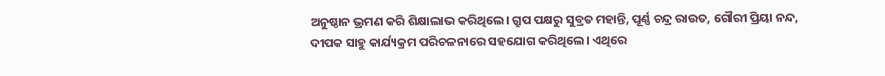ଅନୁଷ୍ଠାନ ଭ୍ରମଣ କରି ଶିକ୍ଷାଲାଭ କରିଥିଲେ। ଗ୍ରୁପ ପକ୍ଷରୁ ସୁବ୍ରତ ମହାନ୍ତି, ପୂର୍ଣ୍ଣ ଚନ୍ଦ୍ର ରାଉତ, ଗୌରୀ ପ୍ରିୟା ନନ୍ଦ, ଦୀପକ ସାହୁ କାର୍ଯ୍ୟକ୍ରମ ପରିଚଳନାରେ ସହଯୋଗ କରିଥିଲେ। ଏଥିରେ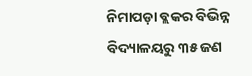ନିମାପଡ଼ା ବ୍ଲକର ବିଭିନ୍ନ ବିଦ୍ୟାଳୟରୁ ୩୫ ଜଣ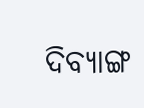ଦିବ୍ୟାଙ୍ଗ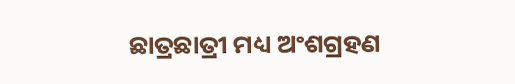ଛାତ୍ରଛାତ୍ରୀ ମଧ୍ୟ ଅଂଶଗ୍ରହଣ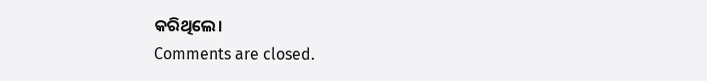କରିଥିଲେ।
Comments are closed.